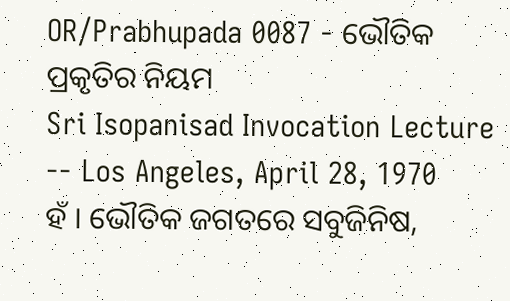OR/Prabhupada 0087 - ଭୌତିକ ପ୍ରକୃତିର ନିୟମ
Sri Isopanisad Invocation Lecture -- Los Angeles, April 28, 1970
ହଁ । ଭୌତିକ ଜଗତରେ ସବୁଜିନିଷ,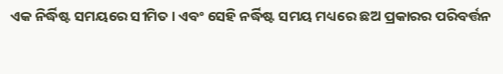ଏକ ନିର୍ଦ୍ଧିଷ୍ଟ ସମୟରେ ସୀମିତ । ଏବଂ ସେହି ନର୍ଦ୍ଧିଷ୍ଟ ସମୟ ମଧ୍ୟରେ ଛଅ ପ୍ରକାରର ପରିବର୍ତ୍ତନ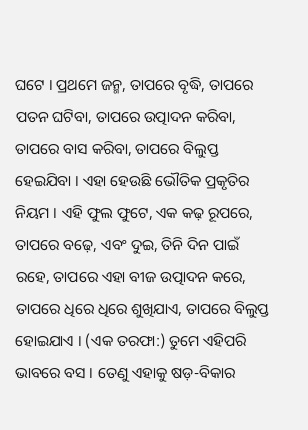ଘଟେ । ପ୍ରଥମେ ଜନ୍ମ, ତାପରେ ବୃଦ୍ଧି, ତାପରେ ପତନ ଘଟିବା, ତାପରେ ଉତ୍ପାଦନ କରିବା, ତାପରେ ବାସ କରିବା, ତାପରେ ବିଲୁପ୍ତ ହେଇଯିବା । ଏହା ହେଉଛି ଭୌତିକ ପ୍ରକୃତିର ନିୟମ । ଏହି ଫୁଲ ଫୁଟେ, ଏକ କଢ଼ ରୂପରେ, ତାପରେ ବଢ଼େ, ଏବଂ ଦୁଇ, ତିନି ଦିନ ପାଇଁ ରହେ, ତାପରେ ଏହା ବୀଜ ଉତ୍ପାଦନ କରେ, ତାପରେ ଧିରେ ଧିରେ ଶୁଖିଯାଏ, ତାପରେ ବିଲୁପ୍ତ ହୋଇଯାଏ । (ଏକ ତରଫା:) ତୁମେ ଏହିପରି ଭାବରେ ବସ । ତେଣୁ ଏହାକୁ ଷଡ଼-ବିକାର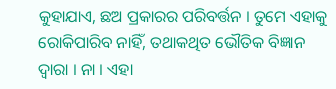କୁହାଯାଏ, ଛଅ ପ୍ରକାରର ପରିବର୍ତ୍ତନ । ତୁମେ ଏହାକୁ ରୋକିପାରିବ ନାହିଁ, ତଥାକଥିତ ଭୌତିକ ବିଜ୍ଞାନ ଦ୍ଵାରା । ନା । ଏହା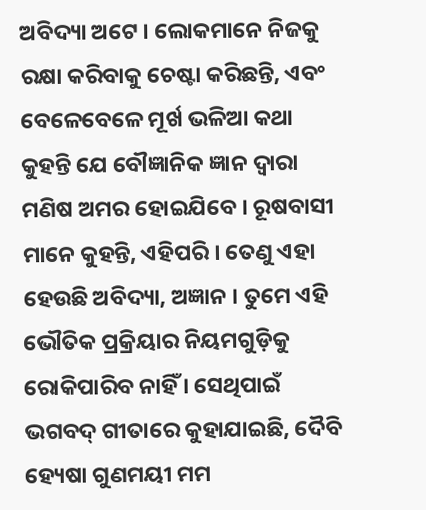ଅବିଦ୍ୟା ଅଟେ । ଲୋକମାନେ ନିଜକୁ ରକ୍ଷା କରିବାକୁ ଚେଷ୍ଟା କରିଛନ୍ତି, ଏବଂ ବେଳେବେଳେ ମୂର୍ଖ ଭଳିଆ କଥା କୁହନ୍ତି ଯେ ବୌଜ୍ଞାନିକ ଜ୍ଞାନ ଦ୍ଵାରା ମଣିଷ ଅମର ହୋଇଯିବେ । ରୂଷବାସୀ ମାନେ କୁହନ୍ତି, ଏହିପରି । ତେଣୁ ଏହା ହେଉଛି ଅବିଦ୍ୟା, ଅଜ୍ଞାନ । ତୁମେ ଏହି ଭୌତିକ ପ୍ରକ୍ରିୟାର ନିୟମଗୁଡ଼ିକୁ ରୋକିପାରିବ ନାହିଁ । ସେଥିପାଇଁ ଭଗବଦ୍ ଗୀତାରେ କୁହାଯାଇଛି, ଦୈବି ହ୍ୟେଷା ଗୁଣମୟୀ ମମ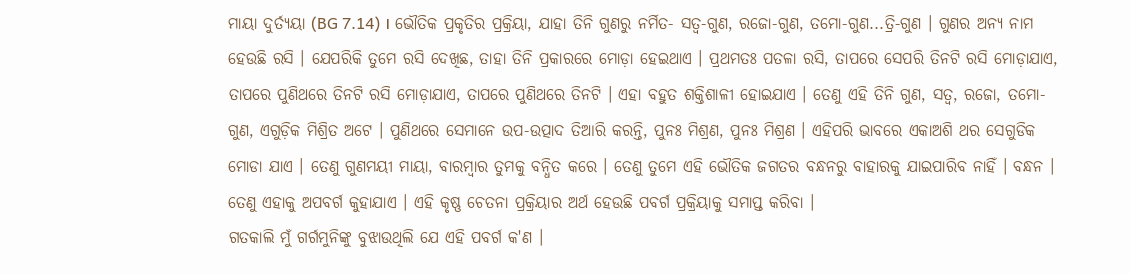ମାୟା ଦୁର୍ତ୍ୟୟା (BG 7.14) । ଭୌତିକ ପ୍ରକୃତିର ପ୍ରକ୍ରିୟା, ଯାହା ତିନି ଗୁଣରୁ ନର୍ମିତ- ସତ୍ଵ-ଗୁଣ, ରଜୋ-ଗୁଣ, ତମୋ-ଗୁଣ...ତ୍ରି-ଗୁଣ । ଗୁଣର ଅନ୍ୟ ନାମ ହେଉଛି ରସି । ଯେପରିକି ତୁମେ ରସି ଦେଖିଛ, ତାହା ତିନି ପ୍ରକାରରେ ମୋଡ଼ା ହେଇଥାଏ । ପ୍ରଥମତଃ ପତଳା ରସି, ତାପରେ ସେପରି ତିନଟି ରସି ମୋଡ଼ାଯାଏ, ତାପରେ ପୁଣିଥରେ ତିନଟି ରସି ମୋଡ଼ାଯାଏ, ତାପରେ ପୁଣିଥରେ ତିନଟି । ଏହା ବହୁତ ଶକ୍ତିଶାଳୀ ହୋଇଯାଏ । ତେଣୁ ଏହି ତିନି ଗୁଣ, ସତ୍ଵ, ରଜୋ, ତମୋ-ଗୁଣ, ଏଗୁଡ଼ିକ ମିଶ୍ରିତ ଅଟେ । ପୁଣିଥରେ ସେମାନେ ଉପ-ଉତ୍ପାଦ ତିଆରି କରନ୍ତି, ପୁନଃ ମିଶ୍ରଣ, ପୁନଃ ମିଶ୍ରଣ । ଏହିପରି ଭାବରେ ଏକାଅଶି ଥର ସେଗୁଡିକ ମୋଡା ଯାଏ । ତେଣୁ ଗୁଣମୟୀ ମାୟା, ବାରମ୍ବାର ତୁମକୁ ବନ୍ଧିତ କରେ । ତେଣୁ ତୁମେ ଏହି ଭୌତିକ ଜଗତର ବନ୍ଧନରୁ ବାହାରକୁ ଯାଇପାରିବ ନାହିଁ । ବନ୍ଧନ । ତେଣୁ ଏହାକୁ ଅପବର୍ଗ କୁହାଯାଏ । ଏହି କୃଷ୍ଣ ଚେତନା ପ୍ରକ୍ରିୟାର ଅର୍ଥ ହେଉଛି ପବର୍ଗ ପ୍ରକ୍ରିୟାକୁ ସମାପ୍ତ କରିବା ।
ଗତକାଲି ମୁଁ ଗର୍ଗମୁନିଙ୍କୁ ବୁଝାଉଥିଲି ଯେ ଏହି ପବର୍ଗ କ'ଣ ।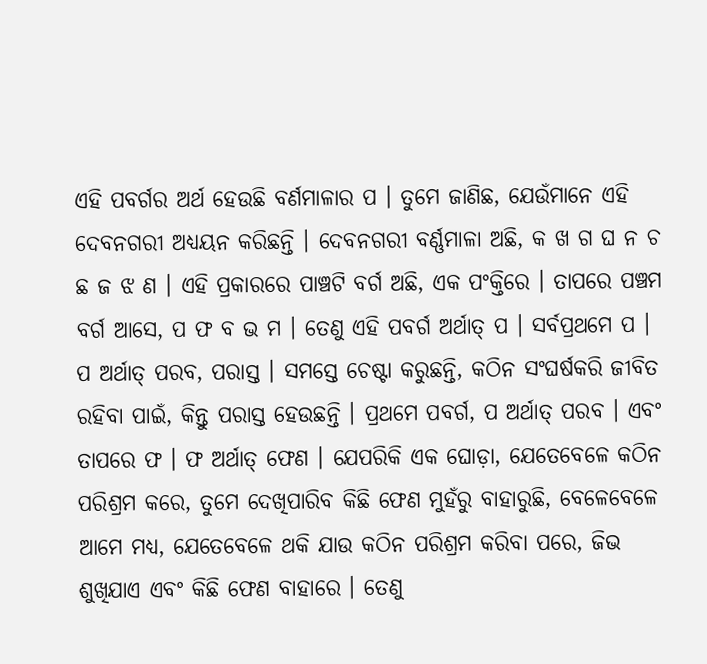ଏହି ପବର୍ଗର ଅର୍ଥ ହେଉଛି ବର୍ଣମାଳାର ପ । ତୁମେ ଜାଣିଛ, ଯେଉଁମାନେ ଏହି ଦେବନଗରୀ ଅଧ୍ୟୟନ କରିଛନ୍ତି । ଦେବନଗରୀ ବର୍ଣ୍ଣମାଳା ଅଛି, କ ଖ ଗ ଘ ନ ଚ ଛ ଜ ଝ ଣ । ଏହି ପ୍ରକାରରେ ପାଞ୍ଚଟି ବର୍ଗ ଅଛି, ଏକ ପଂକ୍ତିରେ । ତାପରେ ପଞ୍ଚମ ବର୍ଗ ଆସେ, ପ ଫ ବ ଭ ମ । ତେଣୁ ଏହି ପବର୍ଗ ଅର୍ଥାତ୍ ପ । ସର୍ବପ୍ରଥମେ ପ । ପ ଅର୍ଥାତ୍ ପରବ, ପରାସ୍ତ । ସମସ୍ତେ ଚେଷ୍ଟା କରୁଛନ୍ତି, କଠିନ ସଂଘର୍ଷକରି ଜୀବିତ ରହିବା ପାଇଁ, କିନ୍ତୁ ପରାସ୍ତ ହେଉଛନ୍ତି । ପ୍ରଥମେ ପବର୍ଗ, ପ ଅର୍ଥାତ୍ ପରବ । ଏବଂ ତାପରେ ଫ । ଫ ଅର୍ଥାତ୍ ଫେଣ । ଯେପରିକି ଏକ ଘୋଡ଼ା, ଯେତେବେଳେ କଠିନ ପରିଶ୍ରମ କରେ, ତୁମେ ଦେଖିପାରିବ କିଛି ଫେଣ ମୁହଁରୁ ବାହାରୁଛି, ବେଳେବେଳେ ଆମେ ମଧ୍ୟ, ଯେତେବେଳେ ଥକି ଯାଉ କଠିନ ପରିଶ୍ରମ କରିବା ପରେ, ଜିଭ ଶୁଖିଯାଏ ଏବଂ କିଛି ଫେଣ ବାହାରେ । ତେଣୁ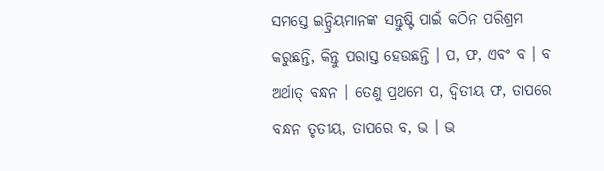ସମସ୍ତେ ଇନ୍ଦ୍ରିୟମାନଙ୍କ ସନ୍ତୁଷ୍ଟି ପାଇଁ କଠିନ ପରିଶ୍ରମ କରୁଛନ୍ତି, କିନ୍ତୁ ପରାସ୍ତ ହେଉଛନ୍ତି । ପ, ଫ, ଏବଂ ବ । ବ ଅର୍ଥାତ୍ ବନ୍ଧନ । ତେଣୁ ପ୍ରଥମେ ପ, ଦ୍ଵିତୀୟ ଫ, ତାପରେ ବନ୍ଧନ ତୃତୀୟ, ତାପରେ ବ, ଭ । ଭ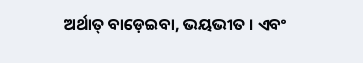ଅର୍ଥାତ୍ ବାଡ଼େଇବା, ଭୟଭୀତ । ଏବଂ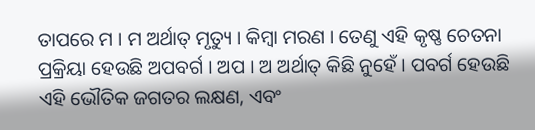ତାପରେ ମ । ମ ଅର୍ଥାତ୍ ମୃତ୍ୟୁ । କିମ୍ଵା ମରଣ । ତେଣୁ ଏହି କୃଷ୍ଣ ଚେତନା ପ୍ରକ୍ରିୟା ହେଉଛି ଅପବର୍ଗ । ଅପ । ଅ ଅର୍ଥାତ୍ କିଛି ନୁହେଁ । ପବର୍ଗ ହେଉଛି ଏହି ଭୌତିକ ଜଗତର ଲକ୍ଷଣ, ଏବଂ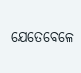ଯେତେବେଳେ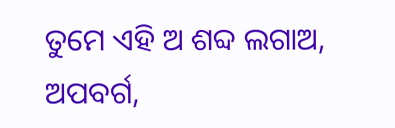ତୁମେ ଏହି ଅ ଶବ୍ଦ ଲଗାଅ, ଅପବର୍ଗ,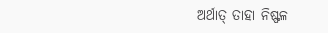ଅର୍ଥାତ୍ ତାହା ନିଷ୍ଫଳ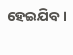ହେଇଯିବ।